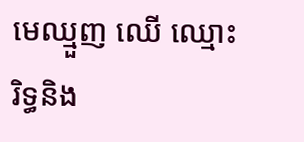មេឈ្មួញ ឈើ ឈ្មោះរិទ្ធនិង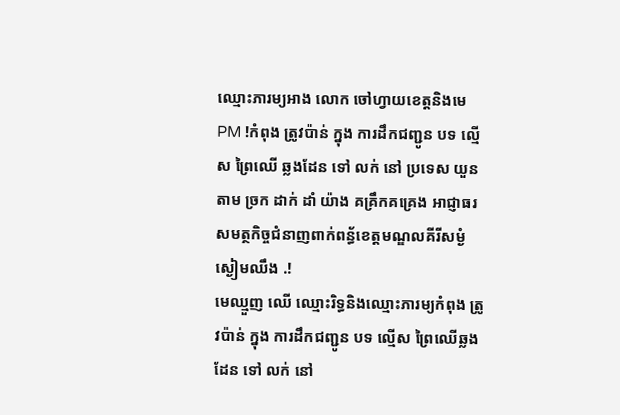ឈ្មោះភារម្យអាង លោក ចៅហ្វាយខេត្តនិងមេ PM !កំពុង ត្រូវប៉ាន់ ក្នុង ការដឹកជញ្ជូន បទ ល្មើស ព្រៃឈើ ឆ្លងដែន ទៅ លក់ នៅ ប្រទេស យួនតាម ច្រក ដាក់ ដាំ យ៉ាង គគ្រឹកគគ្រេង អាជ្ញាធរសមត្ថកិច្ចជំនាញពាក់ពន្ធ័ខេត្តមណ្ឌលគីរីសម្ងំស្ងៀមឈឹង .!
មេឈ្មួញ ឈើ ឈ្មោះរិទ្ធនិងឈ្មោះភារម្យកំពុង ត្រូវប៉ាន់ ក្នុង ការដឹកជញ្ជូន បទ ល្មើស ព្រៃឈើឆ្លងដែន ទៅ លក់ នៅ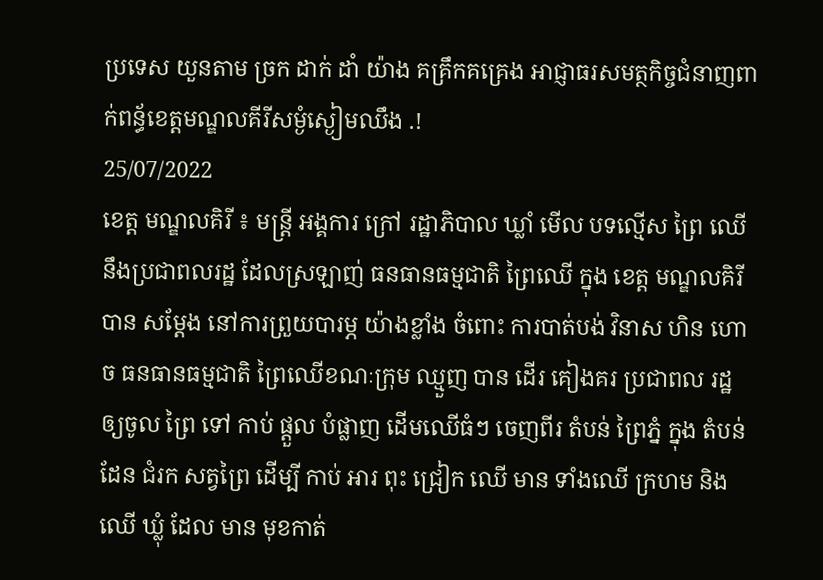ប្រទេស យួនតាម ច្រក ដាក់ ដាំ យ៉ាង គគ្រឹកគគ្រេង អាជ្ញាធរសមត្ថកិច្ចជំនាញពាក់ពន្ធ័ខេត្តមណ្ឌលគីរីសម្ងំស្ងៀមឈឹង .!
25/07/2022
ខេត្ត មណ្ឌលគិរី ៖ មន្ត្រី អង្គការ ក្រៅ រដ្ឋាភិបាល ឃ្លាំ មើល បទល្មើស ព្រៃ ឈើ នឹងប្រជាពលរដ្ឋ ដែលស្រឡាញ់ ធនធានធម្មជាតិ ព្រៃឈើ ក្នុង ខេត្ត មណ្ឌលគិរី បាន សម្ដែង នៅការព្រួយបារម្ភ យ៉ាងខ្លាំង ចំពោះ ការបាត់បង់ វិនាស ហិន ហោច ធនធានធម្មជាតិ ព្រៃឈើខណៈក្រុម ឈ្មួញ បាន ដើរ គៀងគរ ប្រជាពល រដ្ឋ ឲ្យចូល ព្រៃ ទៅ កាប់ ផ្តួល បំផ្លាញ ដើមឈើធំៗ ចេញពីរ តំបន់ ព្រៃភ្នំ ក្នុង តំបន់ ដែន ជំរក សត្វព្រៃ ដើម្បី កាប់ អារ ពុះ ជ្រៀក ឈើ មាន ទាំងឈើ ក្រហម និង ឈើ ឃ្លុំ ដែល មាន មុខកាត់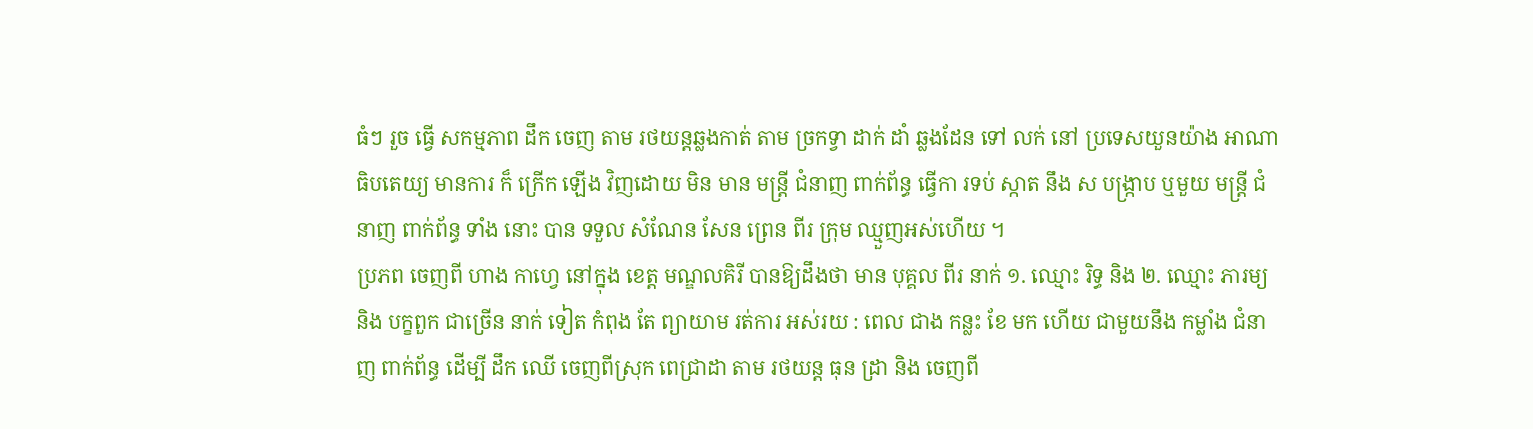ធំៗ រួច ធ្វើ សកម្មភាព ដឹក ចេញ តាម រថយន្តឆ្លងកាត់ តាម ច្រកទ្វា ដាក់ ដាំ ឆ្លងដែន ទៅ លក់ នៅ ប្រទេសយួនយ៉ាង អាណាធិបតេយ្យ មានការ ក៏ ក្រើក ឡើង វិញដោយ មិន មាន មន្ត្រី ជំនាញ ពាក់ព័ន្ធ ធ្វើកា រទប់ ស្កាត នឹង ស បង្ក្រាប ឬមួយ មន្ត្រី ជំនាញ ពាក់ព័ន្ធ ទាំង នោះ បាន ទទួល សំណែន សែន ព្រេន ពីរ ក្រុម ឈ្មួញអស់ហើយ ។
ប្រភព ចេញពី ហាង កាហ្វេ នៅក្នុង ខេត្ត មណ្ឌលគិរី បានឱ្យដឹងថា មាន បុគ្គល ពីរ នាក់ ១. ឈ្មោះ រិទ្ធ និង ២. ឈ្មោះ ភារម្យ និង បក្ខពួក ជាច្រើន នាក់ ទៀត កំពុង តែ ព្យាយាម រត់ការ អស់រយ : ពេល ជាង កន្លះ ខែ មក ហើយ ជាមួយនឹង កម្លាំង ជំនាញ ពាក់ព័ន្ធ ដើម្បី ដឹក ឈើ ចេញពីស្រុក ពេជ្រាដា តាម រថយន្ត ធុន ដ្រា និង ចេញពី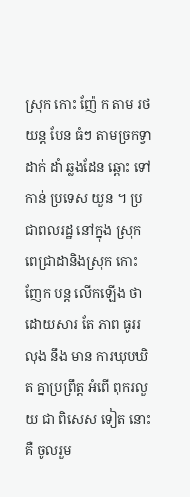ស្រុក កោះ ញ៉ែ ក តាម រថយន្ត បែន ធំៗ តាមច្រកទ្វា ដាក់ ដាំ ឆ្លងដែន ឆ្ពោះ ទៅកាន់ ប្រទេស យួន ។ ប្រជាពលរដ្ឋ នៅក្នុង ស្រុក ពេជ្រាដានិងស្រុក កោះ ញែក បន្ត លើកឡើង ថា ដោយសារ តែ ភាព ធូររលុង នឹង មាន ការឃុបឃិត គ្នាប្រព្រឹត្ត អំពើ ពុករលួយ ជា ពិសេស ទៀត នោះ គឺ ចូលរួម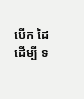បើក ដៃ ដើម្បី ទ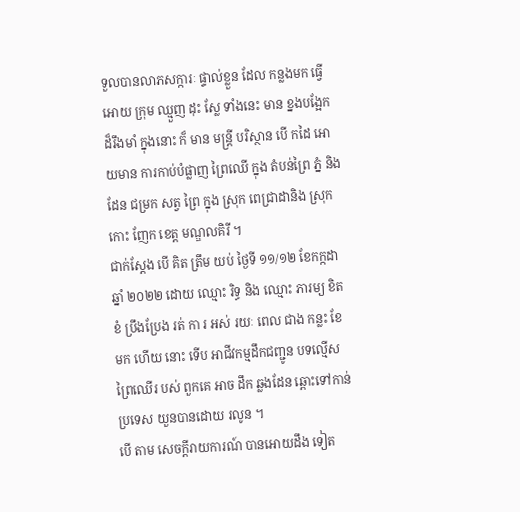ទួលបានលាភសក្ការៈ ផ្ទាល់ខ្លួន ដែល កន្លងមក ធ្វើអោយ ក្រុម ឈ្មួញ ដុះ ស្លែ ទាំងនេះ មាន ខ្នងបង្អែក ដ៏រឹងមាំ ក្នុងនោះ ក៏ មាន មន្ត្រី បរិស្ថាន បើ កដៃ អោយមាន ការកាប់បំផ្លាញ ព្រៃឈើ ក្នុង តំបន់ព្រៃ ភ្នំ និង ដែន ជម្រក សត្វ ព្រៃ ក្នុង ស្រុក ពេជ្រាដានិង ស្រុក កោះ ញែក ខេត្ត មណ្ឌលគិរី ។
ជាក់ស្ដែង បើ គិត ត្រឹម យប់ ថ្ងៃទី ១១/១២ ខែកក្កដា ឆ្នាំ ២០២២ ដោយ ឈ្មោះ រិទ្ធ និង ឈ្មោះ ភារម្យ ខិតខំ ប្រឹងប្រែង រត់ កា រ អស់ រយៈ ពេល ជាង កន្លះ ខែ មក ហើយ នោះ ទើប អាជីវកម្មដឹកជញ្ជូន បទល្មើស ព្រៃឈើរ បស់ ពួកគេ អាច ដឹក ឆ្លងដែន ឆ្ពោះទៅកាន់ ប្រទេស យួនបានដោយ រលូន ។
បើ តាម សេចក្តីរាយការណ៍ បានអោយដឹង ទៀត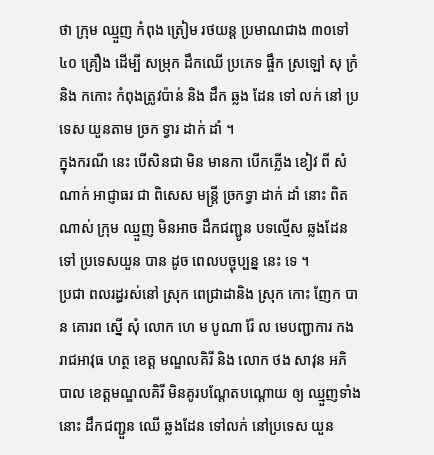ថា ក្រុម ឈ្មួញ កំពុង ត្រៀម រថយន្ត ប្រមាណជាង ៣០ទៅ ៤០ គ្រឿង ដើម្បី សម្រុក ដឹកឈើ ប្រភេទ ផ្ចឹក ស្រឡៅ សុ ក្រំ និង កកោះ កំពុងត្រូវប៉ាន់ និង ដឹក ឆ្លង ដែន ទៅ លក់ នៅ ប្រទេស យួនតាម ច្រក ទ្វារ ដាក់ ដាំ ។
ក្នុងករណី នេះ បើសិនជា មិន មានកា បើកភ្លើង ខៀវ ពី សំណាក់ អាជ្ញាធរ ជា ពិសេស មន្ត្រី ច្រកទ្វា ដាក់ ដាំ នោះ ពិត ណាស់ ក្រុម ឈ្មួញ មិនអាច ដឹកជញ្ជូន បទល្មើស ឆ្លងដែន ទៅ ប្រទេសយួន បាន ដូច ពេលបច្ចុប្បន្ន នេះ ទេ ។
ប្រជា ពលរដ្ធរស់នៅ ស្រុក ពេជ្រាដានិង ស្រុក កោះ ញែក បាន គោរព ស្នើ សុំ លោក ហេ ម បូណា រ៉ែ ល មេបញ្ជាការ កងរាជអាវុធ ហត្ថ ខេត្ត មណ្ឌលគិរី និង លោក ថង សាវុន អភិ បាល ខេត្តមណ្ឌលគិរី មិនគូរបណ្តែតបណ្ដោយ ឲ្យ ឈ្មួញទាំងនោះ ដឹកជញ្ជួន ឈើ ឆ្លងដែន ទៅលក់ នៅប្រទេស យួន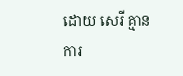ដោយ សេរី គ្មាន ការ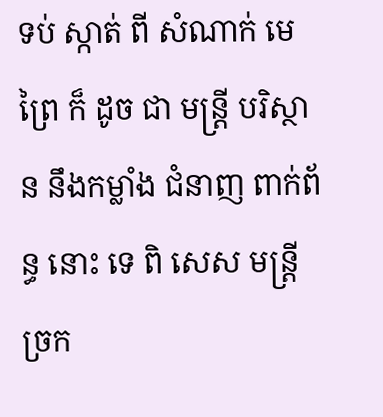ទប់ ស្កាត់ ពី សំណាក់ មេព្រៃ ក៏ ដូច ជា មន្ត្រី បរិស្ថាន នឹងកម្លាំង ជំនាញ ពាក់ព័ន្ធ នោះ ទេ ពិ សេស មន្ត្រី ច្រក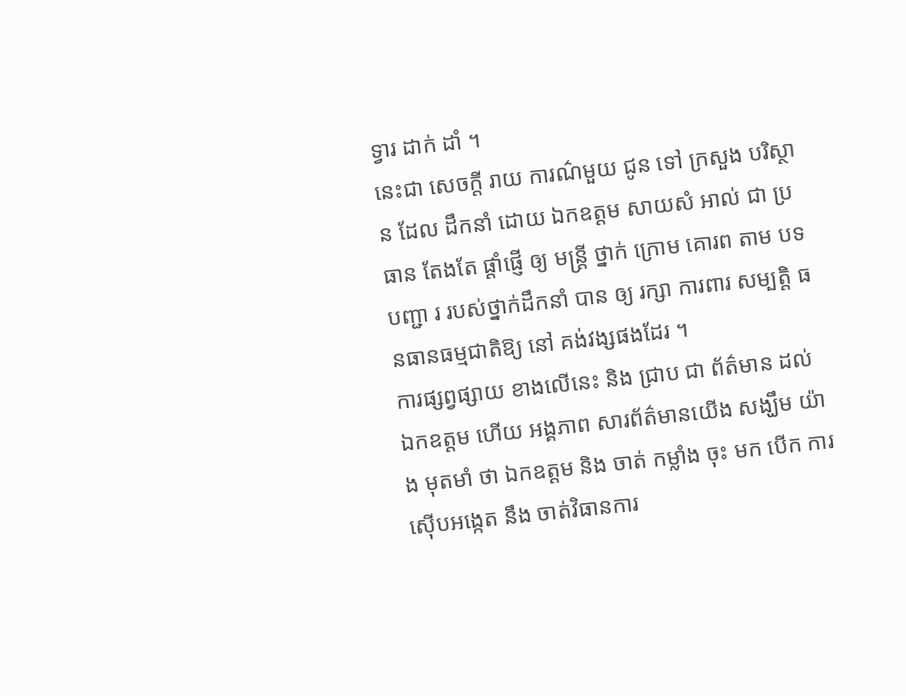ទ្វារ ដាក់ ដាំ ។
នេះជា សេចក្តី រាយ ការណ៌មួយ ជូន ទៅ ក្រសួង បរិស្ថាន ដែល ដឹកនាំ ដោយ ឯកឧត្តម សាយសំ អាល់ ជា ប្រធាន តែងតែ ផ្ដាំផ្ញើ ឲ្យ មន្ត្រី ថ្នាក់ ក្រោម គោរព តាម បទបញ្ជា រ របស់ថ្នាក់ដឹកនាំ បាន ឲ្យ រក្សា ការពារ សម្បត្តិ ធនធានធម្មជាតិឱ្យ នៅ គង់វង្សផងដែរ ។
ការផ្សព្វផ្សាយ ខាងលើនេះ និង ជ្រាប ជា ព័ត៌មាន ដល់ ឯកឧត្តម ហើយ អង្គភាព សារព័ត៌មានយើង សង្ឃឹម យ៉ាង មុតមាំ ថា ឯកឧត្តម និង ចាត់ កម្លាំង ចុះ មក បើក ការស៊ើបអង្កេត នឹង ចាត់វិធានការ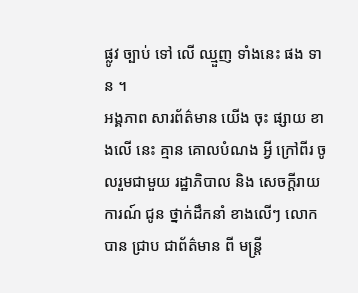ផ្លូវ ច្បាប់ ទៅ លើ ឈ្មួញ ទាំងនេះ ផង ទាន ។
អង្គភាព សារព័ត៌មាន យើង ចុះ ផ្សាយ ខាងលើ នេះ គ្មាន គោលបំណង អ្វី ក្រៅពីរ ចូលរួមជាមួយ រដ្ឋាភិបាល និង សេចក្តីរាយការណ៍ ជូន ថ្នាក់ដឹកនាំ ខាងលើៗ លោក បាន ជ្រាប ជាព័ត៌មាន ពី មន្ត្រី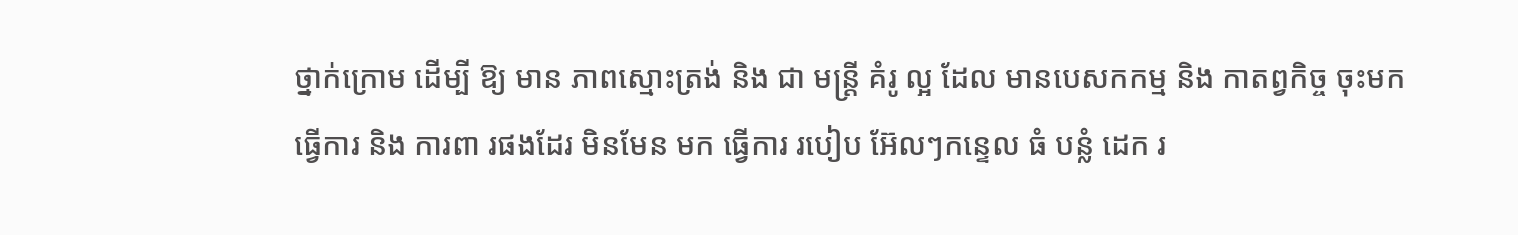ថ្នាក់ក្រោម ដើម្បី ឱ្យ មាន ភាពស្មោះត្រង់ និង ជា មន្ត្រី គំរូ ល្អ ដែល មានបេសកកម្ម និង កាតព្វកិច្ច ចុះមក ធ្វើការ និង ការពា រផងដែរ មិនមែន មក ធ្វើការ របៀប អ៊ែលៗកន្ទេល ធំ បន្លំ ដេក រ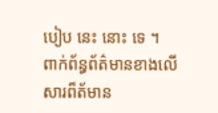បៀប នេះ នោះ ទេ ។
ពាក់ព័ន្ធព័ត៌មានខាងលើសារព៏ត័មាន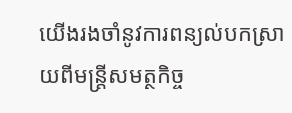យើងរងចាំនូវការពន្យល់បកស្រាយពីមន្រ្តីសមត្ថកិច្ច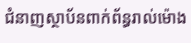ជំនាញស្ថាប័នពាក់ព័ន្ធរាល់ម៉ោង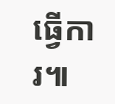ធ្វើការ៕